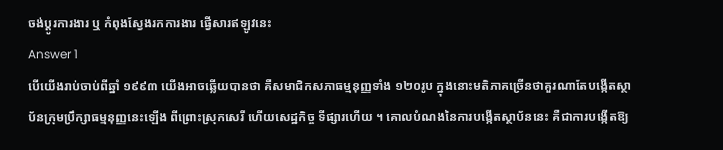ចង់ប្តូរការងារ ឬ កំពុងស្វែងរកការងារ ផ្វើសារឥឡូវនេះ
Answer 1
បើយើងរាប់ចាប់ពីឆ្នាំ ១៩៩៣ យើងអាចឆ្លើយបានថា គឺសមាជិកសភាធម្មនុញ្ញទាំង ១២០រូប ក្នុងនោះមតិភាគច្រើនថាគួរណាតែបង្កើតស្ថាប័នក្រុមប្រឹក្សាធម្មនុញ្ញនេះឡើង ពីព្រោះស្រុកសេរី ហើយសេដ្ឋកិច្ច ទីផ្សារហើយ ។ គោលបំណងនៃការបង្កើតស្ថាប័ននេះ គឺជាការបង្កើតឱ្យ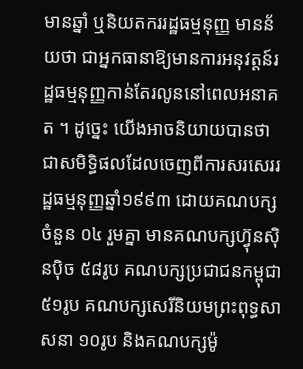មានឆ្នាំ ឬនិយតកររដ្ឋធម្មនុញ្ញ មានន័យថា ជាអ្នកធានាឱ្យមានការអនុវត្តន៍រដ្ឋធម្មនុញ្ញកាន់តែរលូននៅពេលអនាគត ។ ដូច្នេះ យើងអាចនិយាយបានថា ជាសមិទ្ធិផលដែលចេញពីការសរសេររដ្ឋធម្មនុញ្ញឆ្នាំ១៩៩៣ ដោយគណបក្សចំនួន ០៤ រួមគ្នា មានគណបក្សហ៊្វុនស៊ិនប៉ិច ៥៨រូប គណបក្សប្រជាជនកម្ពុជា ៥១រូប គណបក្សសេរីនិយមព្រះពុទ្ធសាសនា ១០រូប និងគណបក្សម៉ូ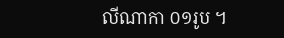លីណាកា ០១រូប ។